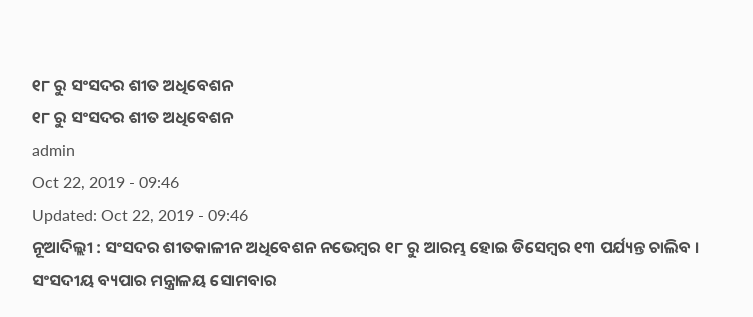୧୮ ରୁ ସଂସଦର ଶୀତ ଅଧିବେଶନ
୧୮ ରୁ ସଂସଦର ଶୀତ ଅଧିବେଶନ
admin
Oct 22, 2019 - 09:46
Updated: Oct 22, 2019 - 09:46
ନୂଆଦିଲ୍ଲୀ : ସଂସଦର ଶୀତକାଳୀନ ଅଧିବେଶନ ନଭେମ୍ବର ୧୮ ରୁ ଆରମ୍ଭ ହୋଇ ଡିସେମ୍ବର ୧୩ ପର୍ଯ୍ୟନ୍ତ ଚାଲିବ । ସଂସଦୀୟ ବ୍ୟପାର ମନ୍ତ୍ରାଳୟ ସୋମବାର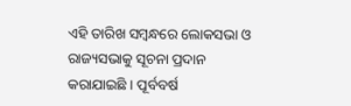ଏହି ତାରିଖ ସମ୍ବନ୍ଧରେ ଲୋକସଭା ଓ ରାଜ୍ୟସଭାକୁ ସୂଚନା ପ୍ରଦାନ କରାଯାଇଛି । ପୂର୍ବବର୍ଷ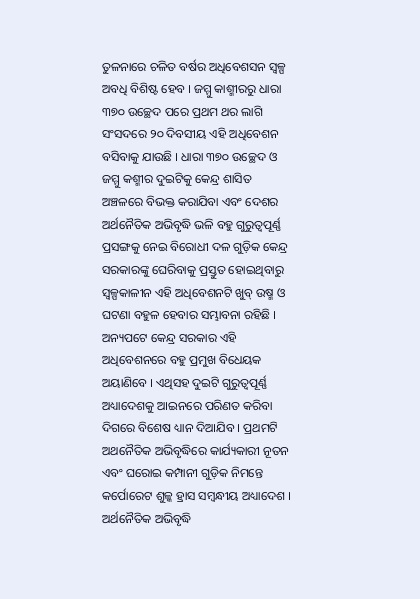ତୁଳନାରେ ଚଳିତ ବର୍ଷର ଅଧିବେଶସନ ସ୍ୱଳ୍ପ ଅବଧି ବିଶିଷ୍ଟ ହେବ । ଜମ୍ମୁ କାଶ୍ମୀରରୁ ଧାରା ୩୭୦ ଉଚ୍ଛେଦ ପରେ ପ୍ରଥମ ଥର ଲାଗି ସଂସଦରେ ୨୦ ଦିବସୀୟ ଏହି ଅଧିବେଶନ ବସିବାକୁ ଯାଉଛି । ଧାରା ୩୭୦ ଉଚ୍ଛେଦ ଓ ଜମ୍ମୁ କଶ୍ମୀର ଦୁଇଟିକୁ କେନ୍ଦ୍ର ଶାସିତ ଅଞ୍ଚଳରେ ବିଭକ୍ତ କରାଯିବା ଏବଂ ଦେଶର ଅର୍ଥନୈତିକ ଅଭିବୃଦ୍ଧି ଭଳି ବହୁ ଗୁରୁତ୍ୱପୂର୍ଣ୍ଣ ପ୍ରସଙ୍ଗକୁ ନେଇ ବିରୋଧୀ ଦଳ ଗୁଡ଼ିକ କେନ୍ଦ୍ର ସରକାରଙ୍କୁ ଘେରିବାକୁ ପ୍ରସ୍ତୁତ ହୋଇଥିବାରୁ ସ୍ୱଳ୍ପକାଳୀନ ଏହି ଅଧିବେଶନଟି ଖୁବ୍ ଉଷ୍ମ ଓ ଘଟଣା ବହୁଳ ହେବାର ସମ୍ଭାବନା ରହିଛି । ଅନ୍ୟପଟେ କେନ୍ଦ୍ର ସରକାର ଏହି ଅଧିବେଶନରେ ବହୁ ପ୍ରମୁଖ ବିଧେୟକ ଅୟାଣିବେ । ଏଥିସହ ଦୁଇଟି ଗୁରୁତ୍ୱପୂର୍ଣ୍ଣ ଅଧ୍ୟାଦେଶକୁ ଆଇନରେ ପରିଣତ କରିବା ଦିଗରେ ବିଶେଷ ଧ୍ୟାନ ଦିଆଯିବ । ପ୍ରଥମଟି ଅଥନୈତିକ ଅଭିବୃଦ୍ଧିରେ କାର୍ଯ୍ୟକାରୀ ନୂତନ ଏବଂ ଘରୋଇ କମ୍ପାନୀ ଗୁଡ଼ିକ ନିମନ୍ତେ କର୍ପୋରେଟ ଶୁଳ୍କ ହ୍ରାସ ସମ୍ବନ୍ଧୀୟ ଅଧ୍ୟାଦେଶ । ଅର୍ଥନୈତିକ ଅଭିବୃଦ୍ଧି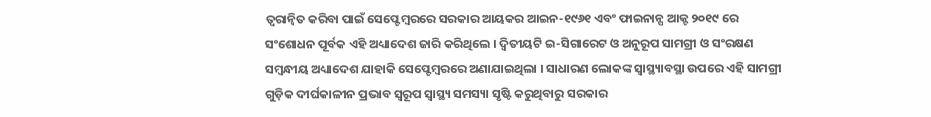ତ୍ୱରାନ୍ୱିତ କରିବା ପାଇଁ ସେପ୍ଟେମ୍ବରରେ ସରକାର ଆୟକର ଆଇନ-୧୯୬୧ ଏବଂ ଫାଇନାନ୍ସ ଆକ୍ଟ ୨୦୧୯ ରେ ସଂଶୋଧନ ପୂର୍ବକ ଏହି ଅଧ୍ୟାଦେଶ ଜାରି କରିଥିଲେ । ଦ୍ୱିତୀୟଟି ଇ-ସିଗାରେଟ ଓ ଅନୁରୂପ ସାମଗ୍ରୀ ଓ ସଂରକ୍ଷଣ ସମ୍ବନ୍ଧୀୟ ଅଧ୍ୟାଦେଶ ଯାହାକି ସେପ୍ଟେମ୍ବରରେ ଅଣାଯାଇଥିଲା । ସାଧାରଣ ଲୋକଙ୍କ ସ୍ୱାସ୍ଥ୍ୟାବସ୍ଥା ଉପରେ ଏହି ସାମଗ୍ରୀ ଗୁଡ଼ିକ ଦୀର୍ଘକାଳୀନ ପ୍ରଭାବ ସ୍ୱରୂପ ସ୍ୱାସ୍ଥ୍ୟ ସମସ୍ୟା ସୃଷ୍ଟି କରୁଥିବାରୁ ସରକାର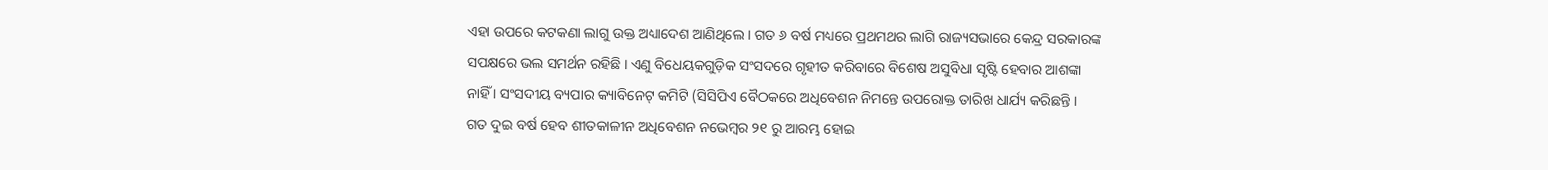ଏହା ଉପରେ କଟକଣା ଲାଗୁ ଉକ୍ତ ଅଧ୍ୟାଦେଶ ଆଣିଥିଲେ । ଗତ ୬ ବର୍ଷ ମଧ୍ୟରେ ପ୍ରଥମଥର ଲାଗି ରାଜ୍ୟସଭାରେ କେନ୍ଦ୍ର ସରକାରଙ୍କ ସପକ୍ଷରେ ଭଲ ସମର୍ଥନ ରହିଛି । ଏଣୁ ବିଧେୟକଗୁଡ଼ିକ ସଂସଦରେ ଗୃହୀତ କରିବାରେ ବିଶେଷ ଅସୁବିଧା ସୃଷ୍ଟି ହେବାର ଆଶଙ୍କା ନାହିଁ । ସଂସଦୀୟ ବ୍ୟପାର କ୍ୟାବିନେଟ୍ କମିଟି (ସିସିପିଏ ବୈଠକରେ ଅଧିବେଶନ ନିମନ୍ତେ ଉପରୋକ୍ତ ତାରିଖ ଧାର୍ଯ୍ୟ କରିଛନ୍ତି । ଗତ ଦୁଇ ବର୍ଷ ହେବ ଶୀତକାଳୀନ ଅଧିବେଶନ ନଭେମ୍ବର ୨୧ ରୁ ଆରମ୍ଭ ହୋଇ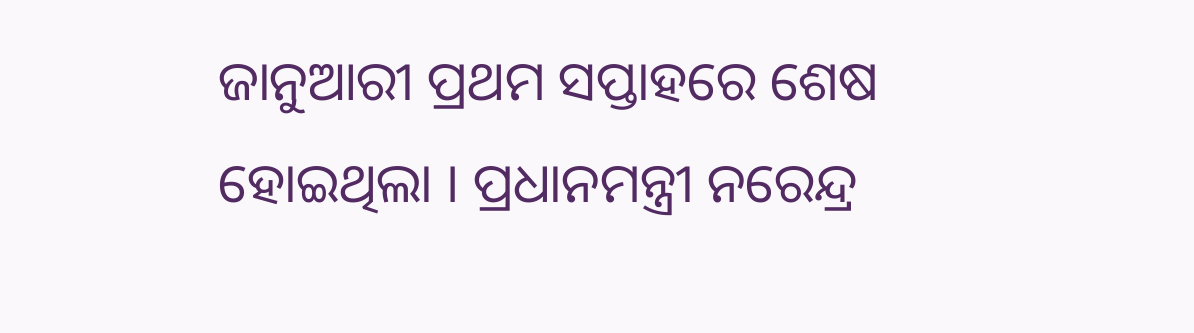ଜାନୁଆରୀ ପ୍ରଥମ ସପ୍ତାହରେ ଶେଷ ହୋଇଥିଲା । ପ୍ରଧାନମନ୍ତ୍ରୀ ନରେନ୍ଦ୍ର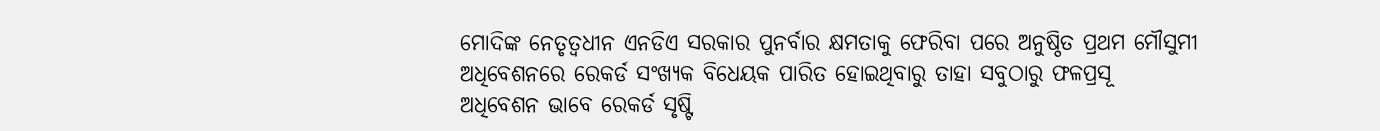ମୋଦିଙ୍କ ନେତୃତ୍ୱଧୀନ ଏନଡିଏ ସରକାର ପୁନର୍ବାର କ୍ଷମତାକୁ ଫେରିବା ପରେ ଅନୁଷ୍ଠିତ ପ୍ରଥମ ମୌସୁମୀ ଅଧିବେଶନରେ ରେକର୍ଡ ସଂଖ୍ୟକ ବିଧେୟକ ପାରିତ ହୋଇଥିବାରୁ ତାହା ସବୁଠାରୁ ଫଳପ୍ରସୂ ଅଧିବେଶନ ଭାବେ ରେକର୍ଡ ସୃଷ୍ଟି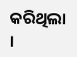କରିଥିଲା ।